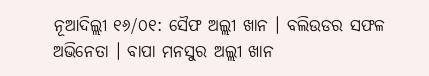ନୂଆଦିଲ୍ଲୀ ୧୬/୦୧: ସୈଫ ଅଲ୍ଲୀ ଖାନ । ବଲିଉଡର ସଫଳ ଅଭିନେତା । ବାପା ମନସୁର ଅଲ୍ଲୀ ଖାନ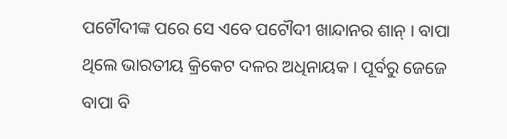ପଟୌଦୀଙ୍କ ପରେ ସେ ଏବେ ପଟୌଦୀ ଖାନ୍ଦାନର ଶାନ୍ । ବାପା ଥିଲେ ଭାରତୀୟ କ୍ରିକେଟ ଦଳର ଅଧିନାୟକ । ପୂର୍ବରୁ ଜେଜେ ବାପା ବି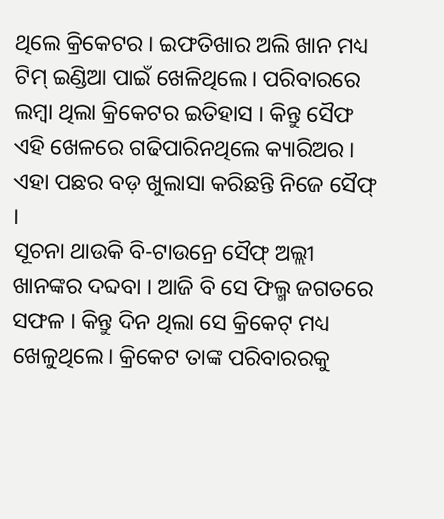ଥିଲେ କ୍ରିକେଟର । ଇଫତିଖାର ଅଲି ଖାନ ମଧ୍ୟ ଟିମ୍ ଇଣ୍ଡିଆ ପାଇଁ ଖେଳିଥିଲେ। ପରିବାରରେ ଲମ୍ୱା ଥିଲା କ୍ରିକେଟର ଇତିହାସ । କିନ୍ତୁ ସୈଫ ଏହି ଖେଳରେ ଗଢିପାରିନଥିଲେ କ୍ୟାରିଅର । ଏହା ପଛର ବଡ଼ ଖୁଲାସା କରିଛନ୍ତି ନିଜେ ସୈଫ୍ ।
ସୂଚନା ଥାଉକି ବି-ଟାଉନ୍ରେ ସୈଫ୍ ଅଲ୍ଲୀ ଖାନଙ୍କର ଦବ୍ଦବା । ଆଜି ବି ସେ ଫିଲ୍ମ ଜଗତରେ ସଫଳ । କିନ୍ତୁ ଦିନ ଥିଲା ସେ କ୍ରିକେଟ୍ ମଧ୍ୟ ଖେଳୁଥିଲେ। କ୍ରିକେଟ ତାଙ୍କ ପରିବାରରକୁ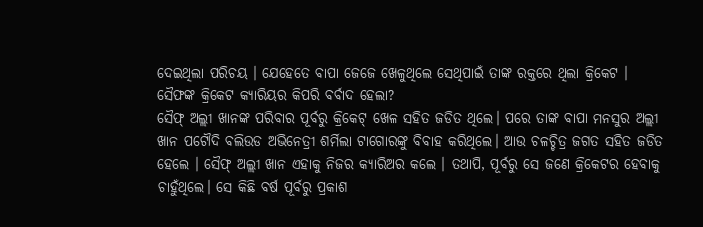ଦେଇଥିଲା ପରିଚୟ । ଯେହେତେ ବାପା ଜେଜେ ଖେଳୁଥିଲେ ସେଥିପାଇଁ ତାଙ୍କ ରକ୍ତରେ ଥିଲା କ୍ରିକେଟ ।
ସୈଫଙ୍କ କ୍ରିକେଟ କ୍ୟାରିୟର କିପରି ବର୍ବାଦ ହେଲା?
ସୈଫ୍ ଅଲ୍ଲୀ ଖାନଙ୍କ ପରିବାର ପୂର୍ବରୁ କ୍ରିକେଟ୍ ଖେଳ ସହିତ ଜଡିତ ଥିଲେ। ପରେ ତାଙ୍କ ବାପା ମନସୁର ଅଲ୍ଲୀ ଖାନ ପଟୌଦି ବଲିଉଡ ଅଭିନେତ୍ରୀ ଶର୍ମିଲା ଟାଗୋରଙ୍କୁ ବିବାହ କରିଥିଲେ। ଆଉ ଚଳଚ୍ଚିତ୍ର ଜଗତ ସହିତ ଜଡିତ ହେଲେ । ସୈଫ୍ ଅଲ୍ଲୀ ଖାନ ଏହାକୁ ନିଜର କ୍ୟାରିଅର କଲେ । ତଥାପି, ପୂର୍ବରୁ ସେ ଜଣେ କ୍ରିକେଟର ହେବାକୁ ଚାହୁଁଥିଲେ। ସେ କିଛି ବର୍ଷ ପୂର୍ବରୁ ପ୍ରକାଶ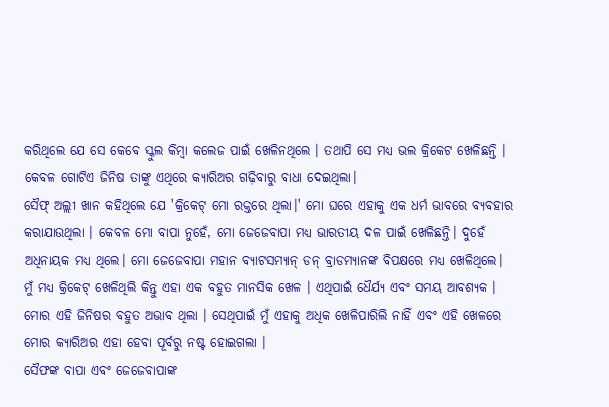କରିଥିଲେ ଯେ ସେ କେବେ ସ୍କୁଲ କିମ୍ବା କଲେଜ ପାଇଁ ଖେଳିନଥିଲେ । ତଥାପି ସେ ମଧ୍ୟ ଭଲ କ୍ରିକେଟ ଖେଳିଛନ୍ତି । କେବଳ ଗୋଟିଏ ଜିନିଷ ତାଙ୍କୁ ଏଥିରେ କ୍ୟାରିଅର ଗଢ଼ିବାରୁ ବାଧା ଦେଇଥିଲା।
ସୈଫ୍ ଅଲ୍ଲୀ ଖାନ କହିଥିଲେ ଯେ 'କ୍ରିକେଟ୍ ମୋ ରକ୍ତରେ ଥିଲା।' ମୋ ଘରେ ଏହାକୁ ଏକ ଧର୍ମ ଭାବରେ ବ୍ୟବହାର କରାଯାଉଥିଲା । କେବଳ ମୋ ବାପା ନୁହେଁ, ମୋ ଜେଜେବାପା ମଧ୍ୟ ଭାରତୀୟ ଦଳ ପାଇଁ ଖେଳିଛନ୍ତି। ଦୁହେଁ ଅଧିନାୟକ ମଧ୍ୟ ଥିଲେ। ମୋ ଜେଜେବାପା ମହାନ ବ୍ୟାଟସମ୍ୟାନ୍ ଡନ୍ ବ୍ରାଡମ୍ୟାନଙ୍କ ବିପକ୍ଷରେ ମଧ୍ୟ ଖେଳିଥିଲେ। ମୁଁ ମଧ୍ୟ କ୍ରିକେଟ୍ ଖେଳିଥିଲି କିନ୍ତୁ ଏହା ଏକ ବହୁତ ମାନସିକ ଖେଳ । ଏଥିପାଇଁ ଧୈର୍ଯ୍ୟ ଏବଂ ସମୟ ଆବଶ୍ୟକ । ମୋର ଏହି ଜିନିଷର ବହୁତ ଅଭାବ ଥିଲା । ସେଥିପାଇଁ ମୁଁ ଏହାକୁ ଅଧିକ ଖେଳିପାରିଲି ନାହିଁ ଏବଂ ଏହି ଖେଳରେ ମୋର କ୍ୟାରିଅର ଏହା ହେବା ପୂର୍ବରୁ ନଷ୍ଟ ହୋଇଗଲା ।
ସୈଫଙ୍କ ବାପା ଏବଂ ଜେଜେବାପାଙ୍କ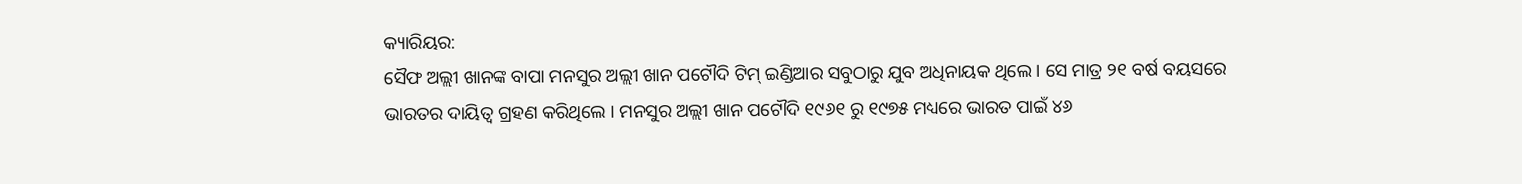କ୍ୟାରିୟର:
ସୈଫ ଅଲ୍ଲୀ ଖାନଙ୍କ ବାପା ମନସୁର ଅଲ୍ଲୀ ଖାନ ପଟୌଦି ଟିମ୍ ଇଣ୍ଡିଆର ସବୁଠାରୁ ଯୁବ ଅଧିନାୟକ ଥିଲେ । ସେ ମାତ୍ର ୨୧ ବର୍ଷ ବୟସରେ ଭାରତର ଦାୟିତ୍ୱ ଗ୍ରହଣ କରିଥିଲେ । ମନସୁର ଅଲ୍ଲୀ ଖାନ ପଟୌଦି ୧୯୬୧ ରୁ ୧୯୭୫ ମଧ୍ୟରେ ଭାରତ ପାଇଁ ୪୬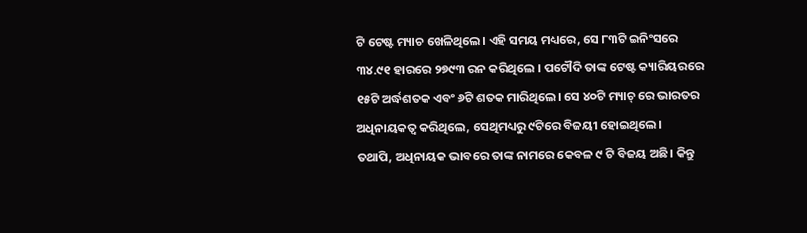ଟି ଟେଷ୍ଟ ମ୍ୟାଚ ଖେଳିଥିଲେ। ଏହି ସମୟ ମଧ୍ୟରେ, ସେ ୮୩ଟି ଇନିଂସରେ ୩୪.୯୧ ହାରରେ ୨୭୯୩ ରନ କରିଥିଲେ । ପଟୌଦି ତାଙ୍କ ଟେଷ୍ଟ କ୍ୟାରିୟରରେ ୧୫ଟି ଅର୍ଦ୍ଧଶତକ ଏବଂ ୬ଟି ଶତକ ମାରିଥିଲେ। ସେ ୪୦ଟି ମ୍ୟାଚ୍ ରେ ଭାରତର ଅଧିନାୟକତ୍ୱ କରିଥିଲେ, ସେଥିମଧ୍ୟରୁ ୯ଟିରେ ବିଜୟୀ ହୋଇଥିଲେ।
ତଥାପି, ଅଧିନାୟକ ଭାବରେ ତାଙ୍କ ନାମରେ କେବଳ ୯ ଟି ବିଜୟ ଅଛି। କିନ୍ତୁ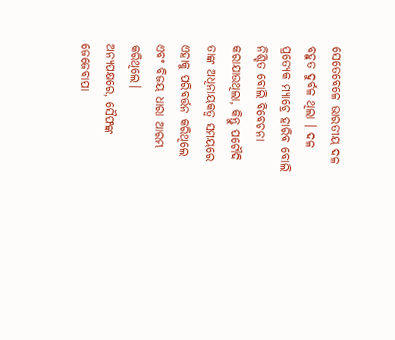ସେତେବେଳେ ଭାରତୀୟ ଦଳ ବହୁତ ଦୁର୍ବଳ ଥିଲା । ଦଳ ପ୍ରତ୍ୟେକ ମ୍ୟାଚ୍ରେ ହାରିବ ବୋଲି ନିଶ୍ଚିତ ବୋଲି ବିବେଚନା କରାଯାଉଥିଲା, କିନ୍ତୁ ପଟୌଦି ତାଙ୍କ ଅଧିନାୟକତ୍ୱ ସମୟରେ ଏହାକୁ ପରିବର୍ତ୍ତନ କରିଥିଲେ ଏବଂ ବିଜୟ ଧାରା ଆରମ୍ଭ କରିଥିଲେ।
ଅନ୍ୟପକ୍ଷରେ, ସୈଫଙ୍କ ଜେଜେବାପା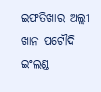ଇଫତିଖାର ଅଲ୍ଲୀ ଖାନ ପଟୌଦି ଇଂଲଣ୍ଡ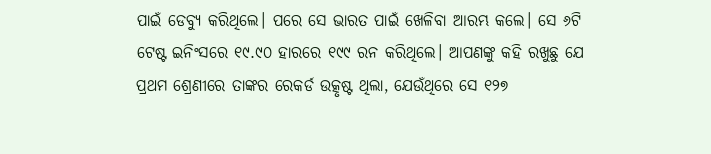ପାଇଁ ଡେବ୍ୟୁ କରିଥିଲେ। ପରେ ସେ ଭାରତ ପାଇଁ ଖେଳିବା ଆରମ୍ଭ କଲେ। ସେ ୬ଟି ଟେଷ୍ଟ ଇନିଂସରେ ୧୯.୯୦ ହାରରେ ୧୯୯ ରନ କରିଥିଲେ। ଆପଣଙ୍କୁ କହି ରଖୁଛୁ ଯେ ପ୍ରଥମ ଶ୍ରେଣୀରେ ତାଙ୍କର ରେକର୍ଡ ଉତ୍କୃଷ୍ଟ ଥିଲା, ଯେଉଁଥିରେ ସେ ୧୨୭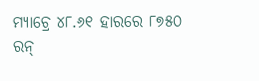ମ୍ୟାଚ୍ରେ ୪୮.୬୧ ହାରରେ ୮୭୫୦ ରନ୍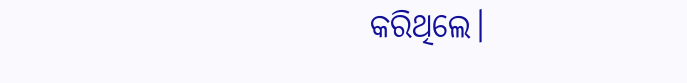କରିଥିଲେ।